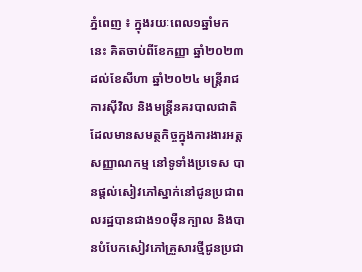ភ្នំពេញ ៖ ក្នុងរយៈពេល១ឆ្នាំមកនេះ គិតចាប់ពីខែកញ្ញា ឆ្នាំ២០២៣ ដល់ខែសីហា ឆ្នាំ២០២៤ មន្រ្តីរាជការសុីវិល និងមន្រ្តីនគរបាលជាតិ ដែលមានសមត្ថកិច្ចក្នុងការងារអត្តសញ្ញាណកម្ម នៅទូទាំងប្រទេស បានផ្ដល់សៀវភៅស្នាក់នៅជូនប្រជាពលរដ្ឋបានជាង១០ម៉ឺនក្បាល និងបានបំបែកសៀវភៅគ្រួសារថ្មីជូនប្រជា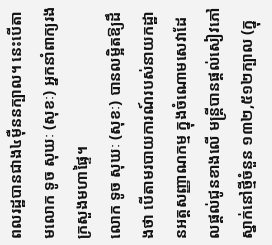ពលរដ្ឋបានជាង៤មុឺននក្បាល។ នេះបើតាមលោក ទូច សុឃៈ (សុខៈ) អ្នកនាំពាក្យរងក្រសួងមហាផ្ទៃ។
លោក ទូច សុឃៈ (សុខៈ) បានលម្អិតឱ្យដឹងថា បើតាមរបាយការណ៍របស់នាយកដ្ឋានអត្តសញ្ញាណកម្ម ក្នុងចំណោមសេវាដែលផ្ដល់ជូនខាងលើ មន្រ្តីបានផ្តល់សៀវភៅស្នាក់នៅថ្មីចំនួន ១៣២,៥១២ក្បាល (ក្នុ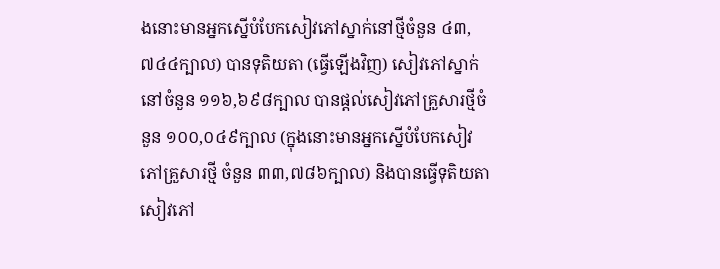ងនោះមានអ្នកស្នើបំបែកសៀវភៅស្នាក់នៅថ្មីចំនួន ៤៣,៧៤៤ក្បាល) បានទុតិយតា (ធ្វើឡើងវិញ) សៀវភៅស្នាក់នៅចំនួន ១១៦,៦៩៨ក្បាល បានផ្តល់សៀវភៅគ្រួសារថ្មីចំនួន ១០០,០៤៩ក្បាល (ក្នុងនោះមានអ្នកស្នើបំបែកសៀវភៅគ្រួសារថ្មី ចំនួន ៣៣,៧៨៦ក្បាល) និងបានធ្វើទុតិយតាសៀវភៅ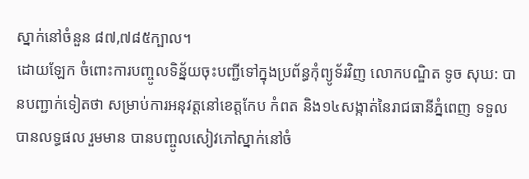ស្នាក់នៅចំនួន ៨៧,៧៨៥ក្បាល។
ដោយឡែក ចំពោះការបញ្ចូលទិន្ន័យចុះបញ្ជីទៅក្នុងប្រព័ន្ធកុំព្យូទ័រវិញ លោកបណ្ឌិត ទូច សុឃ: បានបញ្ជាក់ទៀតថា សម្រាប់ការអនុវត្តនៅខេត្តកែប កំពត និង១៤សង្កាត់នៃរាជធានីភ្នំពេញ ទទួលបានលទ្ធផល រួមមាន បានបញ្ចូលសៀវភៅស្នាក់នៅចំ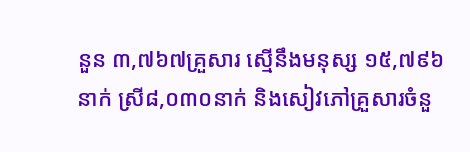នួន ៣,៧៦៧គ្រួសារ ស្មើនឹងមនុស្ស ១៥,៧៩៦នាក់ ស្រី៨,០៣០នាក់ និងសៀវភៅគ្រួសារចំនួ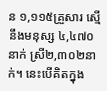ន ១,១១៥គ្រួសារ ស្មើនឹងមនុស្ស ៤,៤៧០នាក់ ស្រី២,៣០២នាក់។ នេះបើគិតក្នុង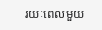រយៈពេលមួយ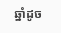ឆ្នាំដូច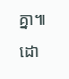គ្នា៕
ដោ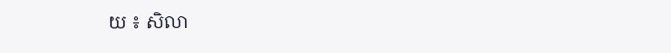យ ៖ សិលា